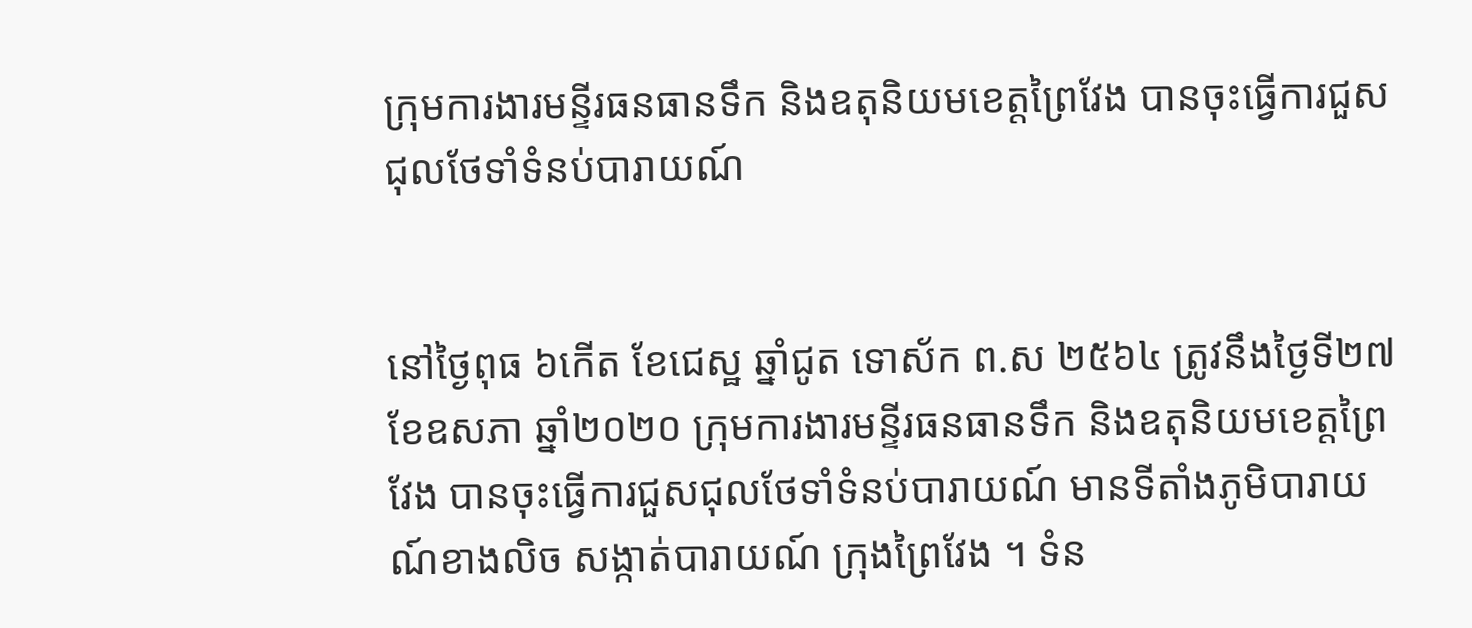ក្រុមការងារមន្ទីរធនធានទឹក និងឧតុនិយមខេត្តព្រៃវែង បានចុះធ្វើការជួសជុលថែទាំទំនប់បារាយណ៍


នៅថ្ងៃពុធ ៦កើត ខែជេស្ឋ ឆ្នាំជូត ទោស័ក ព.ស ២៥៦៤ ត្រូវនឹងថ្ងៃទី២៧ ខែឧសភា ឆ្នាំ២០២០ ក្រុមការងារមន្ទីរធនធានទឹក និងឧតុនិយមខេត្តព្រៃវែង បានចុះធ្វើការជួសជុលថែទាំទំនប់បារាយណ៍ មានទីតាំងភូមិបារាយណ៍ខាងលិច សង្កាត់បារាយណ៍ ក្រុងព្រៃវែង ។ ទំន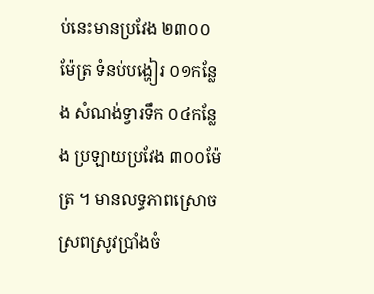ប់នេះមានប្រវែង ២៣០០ម៉ែត្រ ទំនប់បង្ហៀរ ០១កន្លែង សំណង់ទ្វារទឹក ០៤កន្លែង ប្រឡាយប្រវែង ៣០០ម៉ែត្រ ។ មានលទ្ធភាពស្រោចស្រពស្រូវប្រាំងចំ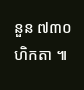នួន ៧៣០ហិកតា ៕